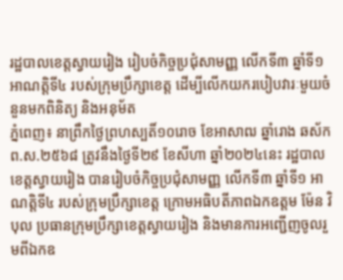រដ្ឋបាលខេត្តស្វាយរៀង រៀបចំកិច្ចប្រជុំសាមញ្ញ លើកទី៣ ឆ្នាំទី១ អាណត្តិទី៤ របស់ក្រុមប្រឹក្សាខេត្ត ដើម្បីលើកយករបៀបវារៈមួយចំនួនមកពិនិត្យ និងអនុម័ត
ភ្នំពេញ៖ នាព្រឹកថ្ងៃព្រហស្បតិ៍១០រោច ខែអាសាឍ ឆ្នាំរោង ឆស័ក ព.ស.២៥៦៨ ត្រូវនឹងថ្ងៃទី២៩ ខែសីហា ឆ្នាំ២០២៤នេះ រដ្ឋបាលខេត្តស្វាយរៀង បានរៀបចំកិច្ចប្រជុំសាមញ្ញ លើកទី៣ ឆ្នាំទី១ អាណត្តិទី៤ របស់ក្រុមប្រឹក្សាខេត្ត ក្រោមអធិបតីភាពឯកឧត្តម ម៉ែន វិបុល ប្រធានក្រុមប្រឹក្សាខេត្តស្វាយរៀង និងមានការអញ្ជើញចូលរួមពីឯកឧ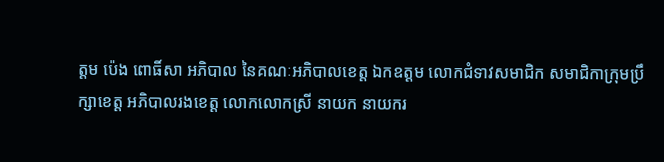ត្តម ប៉េង ពោធិ៍សា អភិបាល នៃគណៈអភិបាលខេត្ត ឯកឧត្ដម លោកជំទាវសមាជិក សមាជិកាក្រុមប្រឹក្សាខេត្ត អភិបាលរងខេត្ត លោកលោកស្រី នាយក នាយករ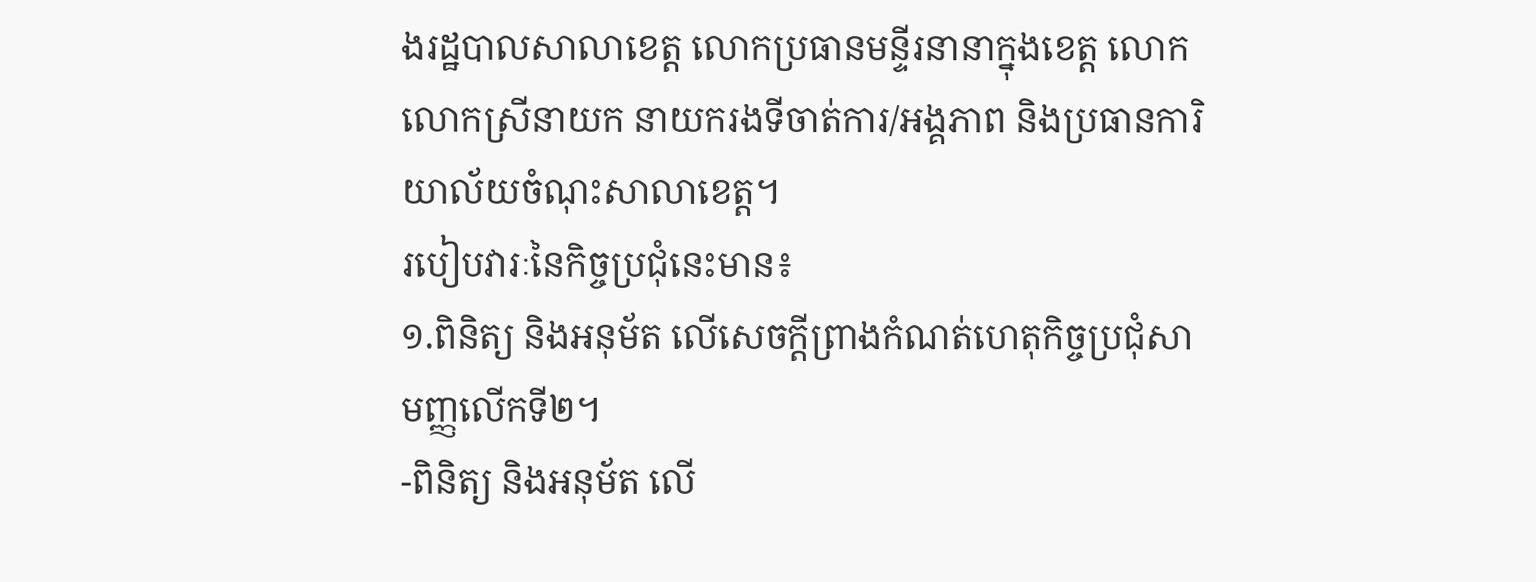ងរដ្ឋបាលសាលាខេត្ត លោកប្រធានមន្ទីរនានាក្នុងខេត្ត លោក លោកស្រីនាយក នាយករងទីចាត់ការ/អង្គភាព និងប្រធានការិយាល័យចំណុះសាលាខេត្ត។
របៀបវារៈនៃកិច្ចប្រជុំនេះមាន៖
១.ពិនិត្យ និងអនុម័ត លើសេចក្តីព្រាងកំណត់ហេតុកិច្ចប្រជុំសាមញ្ញលើកទី២។
-ពិនិត្យ និងអនុម័ត លើ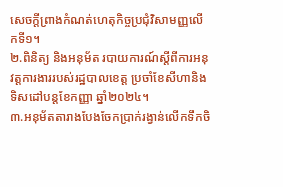សេចក្តីព្រាងកំណត់ហេតុកិច្ចប្រជុំវិសាមញ្ញលើកទី១។
២.ពិនិត្យ និងអនុម័ត របាយការណ៍ស្តីពីការអនុវត្តការងាររបស់រដ្ឋបាលខេត្ត ប្រចាំខែសីហានិងទិសដៅបន្តខែកញ្ញា ឆ្នាំ២០២៤។
៣.អនុម័តតារាងបែងចែកប្រាក់រង្វាន់លើកទឹកចិ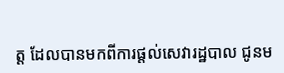ត្ត ដែលបានមកពីការផ្តល់សេវារដ្ឋបាល ជូនម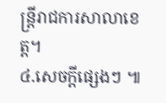ន្ត្រីរាជការសាលាខេត្ត។
៤.សេចក្តីផ្សេងៗ ៕